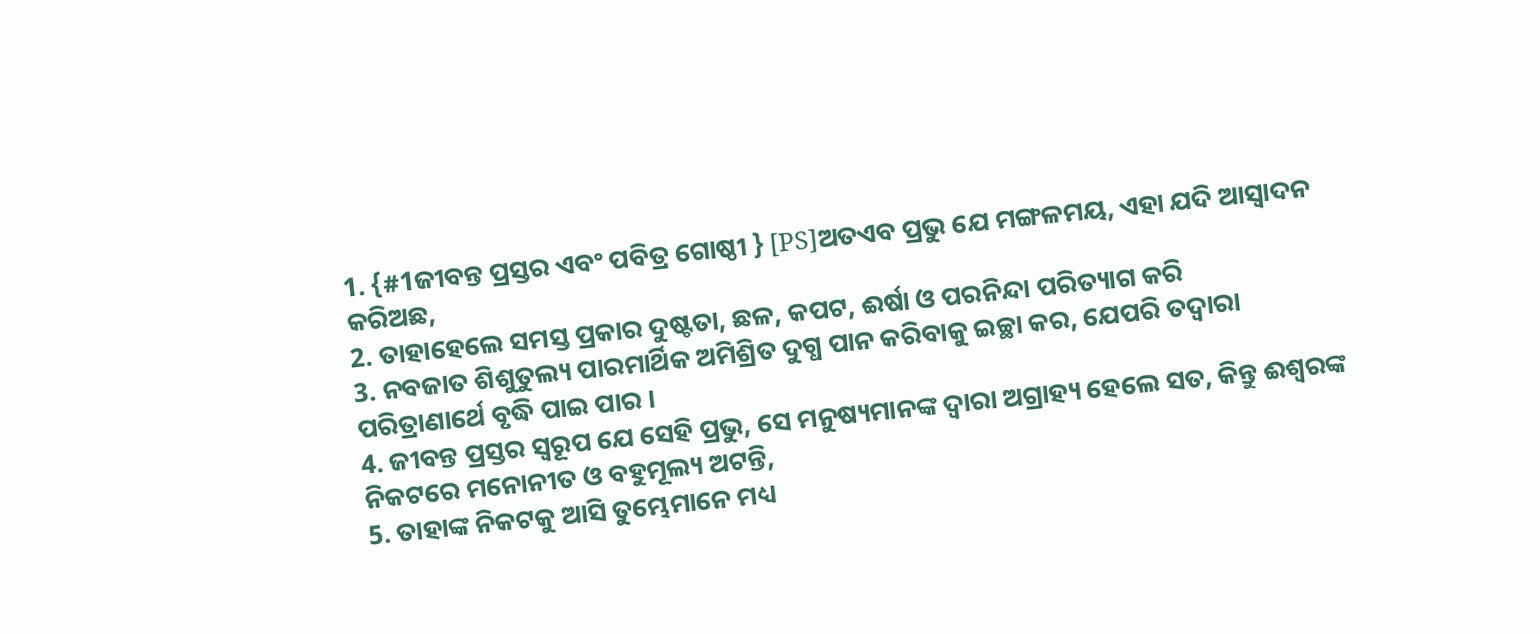1. {#1ଜୀବନ୍ତ ପ୍ରସ୍ତର ଏବଂ ପବିତ୍ର ଗୋଷ୍ଠୀ } [PS]ଅତଏବ ପ୍ରଭୁ ଯେ ମଙ୍ଗଳମୟ, ଏହା ଯଦି ଆସ୍ୱାଦନ କରିଅଛ,
2. ତାହାହେଲେ ସମସ୍ତ ପ୍ରକାର ଦୁଷ୍ଟତା, ଛଳ, କପଟ, ଈର୍ଷା ଓ ପରନିନ୍ଦା ପରିତ୍ୟାଗ କରି
3. ନବଜାତ ଶିଶୁତୁଲ୍ୟ ପାରମାର୍ଥିକ ଅମିଶ୍ରିତ ଦୁଗ୍ଧ ପାନ କରିବାକୁ ଇଚ୍ଛା କର, ଯେପରି ତଦ୍ୱାରା ପରିତ୍ରାଣାର୍ଥେ ବୃଦ୍ଧି ପାଇ ପାର ।
4. ଜୀବନ୍ତ ପ୍ରସ୍ତର ସ୍ୱରୂପ ଯେ ସେହି ପ୍ରଭୁ, ସେ ମନୁଷ୍ୟମାନଙ୍କ ଦ୍ୱାରା ଅଗ୍ରାହ୍ୟ ହେଲେ ସତ, କିନ୍ତୁ ଈଶ୍ୱରଙ୍କ ନିକଟରେ ମନୋନୀତ ଓ ବହୁମୂଲ୍ୟ ଅଟନ୍ତି,
5. ତାହାଙ୍କ ନିକଟକୁ ଆସି ତୁମ୍ଭେମାନେ ମଧ୍ୟ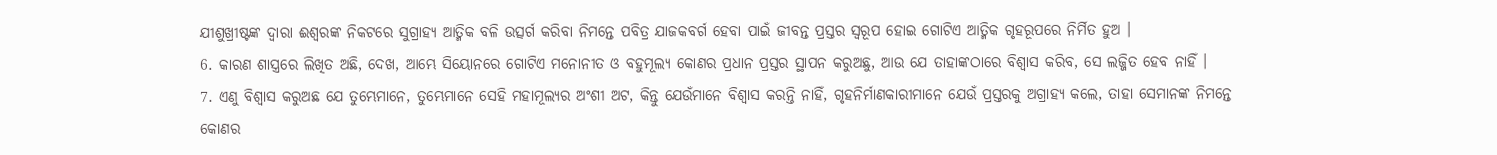ଯୀଶୁଖ୍ରୀଷ୍ଟଙ୍କ ଦ୍ୱାରା ଈଶ୍ୱରଙ୍କ ନିକଟରେ ସୁଗ୍ରାହ୍ୟ ଆତ୍ମିକ ବଳି ଉତ୍ସର୍ଗ କରିବା ନିମନ୍ତେ ପବିତ୍ର ଯାଜକବର୍ଗ ହେବା ପାଇଁ ଜୀବନ୍ତ ପ୍ରସ୍ତର ସ୍ୱରୂପ ହୋଇ ଗୋଟିଏ ଆତ୍ମିକ ଗୃହରୂପରେ ନିର୍ମିତ ହୁଅ ।
6. କାରଣ ଶାସ୍ତ୍ରରେ ଲିଖିତ ଅଛି, ଦେଖ, ଆମ୍ଭେ ସିୟୋନରେ ଗୋଟିଏ ମନୋନୀତ ଓ ବହୁମୂଲ୍ୟ କୋଣର ପ୍ରଧାନ ପ୍ରସ୍ତର ସ୍ଥାପନ କରୁଅଛୁ, ଆଉ ଯେ ତାହାଙ୍କଠାରେ ବିଶ୍ୱାସ କରିବ, ସେ ଲଜ୍ଜିତ ହେବ ନାହିଁ ।
7. ଏଣୁ ବିଶ୍ୱାସ କରୁଅଛ ଯେ ତୁମ୍ଭେମାନେ, ତୁମ୍ଭେମାନେ ସେହି ମହାମୂଲ୍ୟର ଅଂଶୀ ଅଟ, କିନ୍ତୁ ଯେଉଁମାନେ ବିଶ୍ୱାସ କରନ୍ତି ନାହିଁ, ଗୃହନିର୍ମାଣକାରୀମାନେ ଯେଉଁ ପ୍ରସ୍ତରକୁ ଅଗ୍ରାହ୍ୟ କଲେ, ତାହା ସେମାନଙ୍କ ନିମନ୍ତେ କୋଣର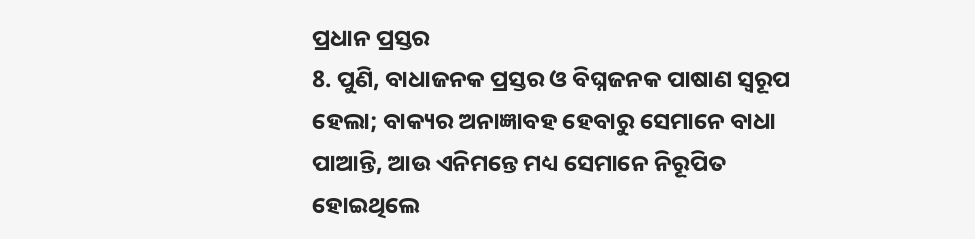ପ୍ରଧାନ ପ୍ରସ୍ତର
8. ପୁଣି, ବାଧାଜନକ ପ୍ରସ୍ତର ଓ ବିଘ୍ନଜନକ ପାଷାଣ ସ୍ୱରୂପ ହେଲା; ବାକ୍ୟର ଅନାଜ୍ଞାବହ ହେବାରୁ ସେମାନେ ବାଧା ପାଆନ୍ତି, ଆଉ ଏନିମନ୍ତେ ମଧ୍ୟ ସେମାନେ ନିରୂପିତ ହୋଇଥିଲେ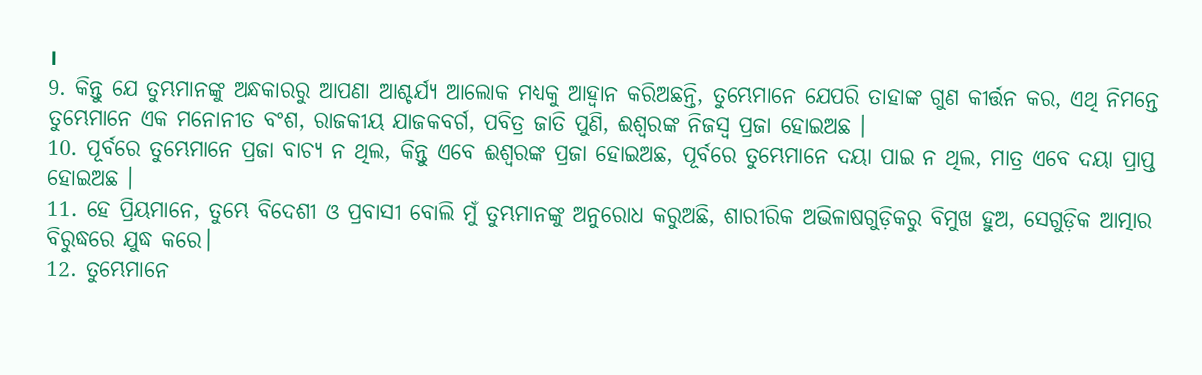।
9. କିନ୍ତୁ ଯେ ତୁମ୍ଭମାନଙ୍କୁ ଅନ୍ଧକାରରୁ ଆପଣା ଆଶ୍ଚର୍ଯ୍ୟ ଆଲୋକ ମଧ୍ୟକୁ ଆହ୍ୱାନ କରିଅଛନ୍ତି, ତୁମ୍ଭେମାନେ ଯେପରି ତାହାଙ୍କ ଗୁଣ କୀର୍ତ୍ତନ କର, ଏଥି ନିମନ୍ତେ ତୁମ୍ଭେମାନେ ଏକ ମନୋନୀତ ବଂଶ, ରାଜକୀୟ ଯାଜକବର୍ଗ, ପବିତ୍ର ଜାତି ପୁଣି, ଈଶ୍ୱରଙ୍କ ନିଜସ୍ୱ ପ୍ରଜା ହୋଇଅଛ ।
10. ପୂର୍ବରେ ତୁମ୍ଭେମାନେ ପ୍ରଜା ବାଚ୍ୟ ନ ଥିଲ, କିନ୍ତୁ ଏବେ ଈଶ୍ୱରଙ୍କ ପ୍ରଜା ହୋଇଅଛ, ପୂର୍ବରେ ତୁମ୍ଭେମାନେ ଦୟା ପାଇ ନ ଥିଲ, ମାତ୍ର ଏବେ ଦୟା ପ୍ରାପ୍ତ ହୋଇଅଛ ।
11. ହେ ପ୍ରିୟମାନେ, ତୁମ୍ଭେ ବିଦେଶୀ ଓ ପ୍ରବାସୀ ବୋଲି ମୁଁ ତୁମ୍ଭମାନଙ୍କୁ ଅନୁରୋଧ କରୁଅଛି, ଶାରୀରିକ ଅଭିଳାଷଗୁଡ଼ିକରୁ ବିମୁଖ ହୁଅ, ସେଗୁଡ଼ିକ ଆତ୍ମାର ବିରୁଦ୍ଧରେ ଯୁଦ୍ଧ କରେ।
12. ତୁମ୍ଭେମାନେ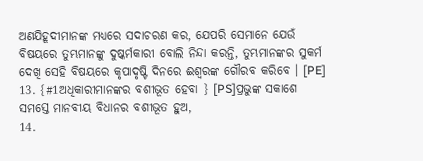ଅଣଯିହୂଦୀମାନଙ୍କ ମଧ୍ୟରେ ସଦାଚରଣ କର, ଯେପରି ସେମାନେ ଯେଉଁ ବିଷୟରେ ତୁମ୍ଭମାନଙ୍କୁ ଦୁଷ୍କର୍ମକାରୀ ବୋଲି ନିନ୍ଦା କରନ୍ତି, ତୁମ୍ଭମାନଙ୍କର ସୁକର୍ମ ଦେଖି ସେହି ବିଷୟରେ କୃପାଦୃଷ୍ଟି ଦିନରେ ଈଶ୍ୱରଙ୍କ ଗୌରବ କରିବେ । [PE]
13. {#1ଅଧିକାରୀମାନଙ୍କର ବଶୀଭୂତ ହେବା } [PS]ପ୍ରଭୁଙ୍କ ସକାଶେ ସମସ୍ତେ ମାନବୀୟ ବିଧାନର ବଶୀଭୂତ ହୁଅ,
14.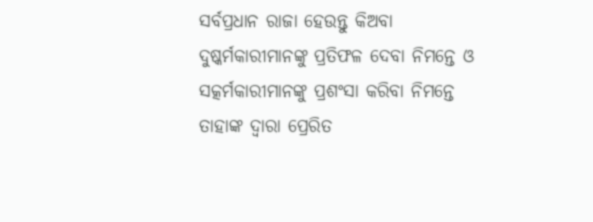ସର୍ବପ୍ରଧାନ ରାଜା ହେଉନ୍ତୁ କିଅବା ଦୁଷ୍କର୍ମକାରୀମାନଙ୍କୁ ପ୍ରତିଫଳ ଦେବା ନିମନ୍ତେ ଓ ସତ୍କର୍ମକାରୀମାନଙ୍କୁ ପ୍ରଶଂସା କରିବା ନିମନ୍ତେ ତାହାଙ୍କ ଦ୍ୱାରା ପ୍ରେରିତ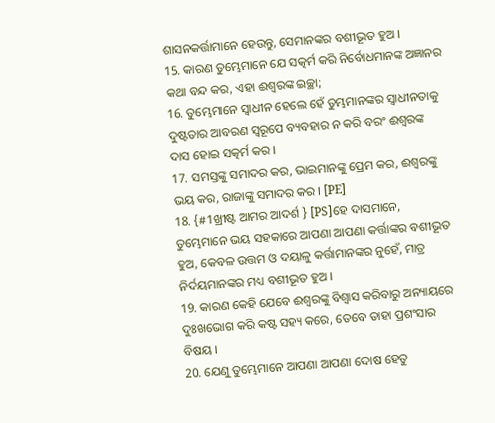ଶାସନକର୍ତ୍ତାମାନେ ହେଉନ୍ତୁ, ସେମାନଙ୍କର ବଶୀଭୂତ ହୁଅ ।
15. କାରଣ ତୁମ୍ଭେମାନେ ଯେ ସତ୍କର୍ମ କରି ନିର୍ବୋଧମାନଙ୍କ ଅଜ୍ଞାନର କଥା ବନ୍ଦ କର, ଏହା ଈଶ୍ୱରଙ୍କ ଇଚ୍ଛା;
16. ତୁମ୍ଭେମାନେ ସ୍ୱାଧୀନ ହେଲେ ହେଁ ତୁମ୍ଭମାନଙ୍କର ସ୍ୱାଧୀନତାକୁ ଦୁଷ୍ଟତାର ଆବରଣ ସ୍ୱରୂପେ ବ୍ୟବହାର ନ କରି ବରଂ ଈଶ୍ୱରଙ୍କ ଦାସ ହୋଇ ସତ୍କର୍ମ କର ।
17. ସମସ୍ତଙ୍କୁ ସମାଦର କର, ଭାଇମାନଙ୍କୁ ପ୍ରେମ କର, ଈଶ୍ୱରଙ୍କୁ ଭୟ କର, ରାଜାଙ୍କୁ ସମାଦର କର । [PE]
18. {#1ଖ୍ରୀଷ୍ଟ ଆମର ଆଦର୍ଶ } [PS]ହେ ଦାସମାନେ, ତୁମ୍ଭେମାନେ ଭୟ ସହକାରେ ଆପଣା ଆପଣା କର୍ତ୍ତାଙ୍କର ବଶୀଭୂତ ହୁଅ, କେବଳ ଉତ୍ତମ ଓ ଦୟାଳୁ କର୍ତ୍ତାମାନଙ୍କର ନୁହେଁ, ମାତ୍ର ନିର୍ଦୟମାନଙ୍କର ମଧ୍ୟ ବଶୀଭୂତ ହୁଅ ।
19. କାରଣ କେହି ଯେବେ ଈଶ୍ୱରଙ୍କୁ ବିଶ୍ୱାସ କରିବାରୁ ଅନ୍ୟାୟରେ ଦୁଃଖଭୋଗ କରି କଷ୍ଟ ସହ୍ୟ କରେ, ତେବେ ତାହା ପ୍ରଶଂସାର ବିଷୟ ।
20. ଯେଣୁ ତୁମ୍ଭେମାନେ ଆପଣା ଆପଣା ଦୋଷ ହେତୁ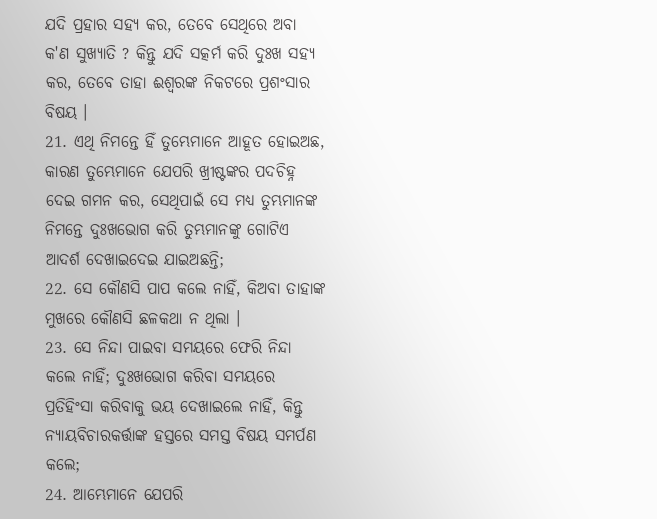ଯଦି ପ୍ରହାର ସହ୍ୟ କର, ତେବେ ସେଥିରେ ଅବା କ'ଣ ସୁଖ୍ୟାତି ? କିନ୍ତୁ ଯଦି ସତ୍କର୍ମ କରି ଦୁଃଖ ସହ୍ୟ କର, ତେବେ ତାହା ଈଶ୍ୱରଙ୍କ ନିକଟରେ ପ୍ରଶଂସାର ବିଷୟ ।
21. ଏଥି ନିମନ୍ତେ ହିଁ ତୁମ୍ଭେମାନେ ଆହୂତ ହୋଇଅଛ, କାରଣ ତୁମ୍ଭେମାନେ ଯେପରି ଖ୍ରୀଷ୍ଟଙ୍କର ପଦଚିହ୍ନ ଦେଇ ଗମନ କର, ସେଥିପାଇଁ ସେ ମଧ୍ୟ ତୁମ୍ଭମାନଙ୍କ ନିମନ୍ତେ ଦୁଃଖଭୋଗ କରି ତୁମ୍ଭମାନଙ୍କୁ ଗୋଟିଏ ଆଦର୍ଶ ଦେଖାଇଦେଇ ଯାଇଅଛନ୍ତି;
22. ସେ କୌଣସି ପାପ କଲେ ନାହିଁ, କିଅବା ତାହାଙ୍କ ମୁଖରେ କୌଣସି ଛଳକଥା ନ ଥିଲା ।
23. ସେ ନିନ୍ଦା ପାଇବା ସମୟରେ ଫେରି ନିନ୍ଦା କଲେ ନାହିଁ; ଦୁଃଖଭୋଗ କରିବା ସମୟରେ ପ୍ରତିହିଂସା କରିବାକୁ ଭୟ ଦେଖାଇଲେ ନାହିଁ, କିନ୍ତୁ ନ୍ୟାୟବିଚାରକର୍ତ୍ତାଙ୍କ ହସ୍ତରେ ସମସ୍ତ ବିଷୟ ସମର୍ପଣ କଲେ;
24. ଆମ୍ଭେମାନେ ଯେପରି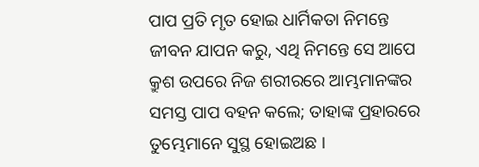ପାପ ପ୍ରତି ମୃତ ହୋଇ ଧାର୍ମିକତା ନିମନ୍ତେ ଜୀବନ ଯାପନ କରୁ, ଏଥି ନିମନ୍ତେ ସେ ଆପେ କ୍ରୁଶ ଉପରେ ନିଜ ଶରୀରରେ ଆମ୍ଭମାନଙ୍କର ସମସ୍ତ ପାପ ବହନ କଲେ; ତାହାଙ୍କ ପ୍ରହାରରେ ତୁମ୍ଭେମାନେ ସୁସ୍ଥ ହୋଇଅଛ ।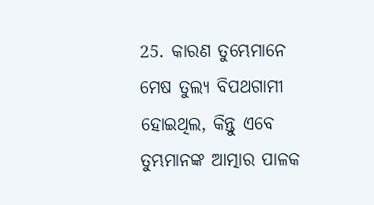25. କାରଣ ତୁମ୍ଭେମାନେ ମେଷ ତୁଲ୍ୟ ବିପଥଗାମୀ ହୋଇଥିଲ, କିନ୍ତୁ ଏବେ ତୁମ୍ଭମାନଙ୍କ ଆତ୍ମାର ପାଳକ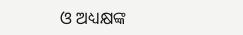ଓ ଅଧ୍ୟକ୍ଷଙ୍କ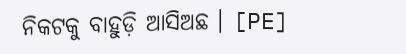ନିକଟକୁ ବାହୁଡ଼ି ଆସିଅଛ । [PE]